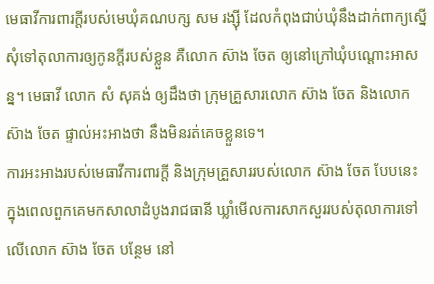មេធាវីការពារក្តីរបស់មេឃុំគណបក្ស សម រង្ស៊ី ដែលកំពុងជាប់ឃុំនឹងដាក់ពាក្យស្នើសុំទៅតុលាការឲ្យកូនក្តីរបស់ខ្លួន គឺលោក ស៊ាង ចែត ឲ្យនៅក្រៅឃុំបណ្តោះអាសន្ន។ មេធាវី លោក សំ សុគង់ ឲ្យដឹងថា ក្រុមគ្រួសារលោក ស៊ាង ចែត និងលោក ស៊ាង ចែត ផ្ទាល់អះអាងថា នឹងមិនរត់គេចខ្លួនទេ។
ការអះអាងរបស់មេធាវីការពារក្តី និងក្រុមគ្រួសាររបស់លោក ស៊ាង ចែត បែបនេះ ក្នុងពេលពួកគេមកសាលាដំបូងរាជធានី ឃ្លាំមើលការសាកសួររបស់តុលាការទៅលើលោក ស៊ាង ចែត បន្ថែម នៅ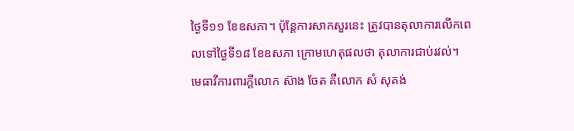ថ្ងៃទី១១ ខែឧសភា។ ប៉ុន្តែការសាកសួរនេះ ត្រូវបានតុលាការលើកពេលទៅថ្ងៃទី១៨ ខែឧសភា ក្រោមហេតុផលថា តុលាការជាប់រវល់។
មេធាវីការពារក្តីលោក ស៊ាង ចែត គឺលោក សំ សុគង់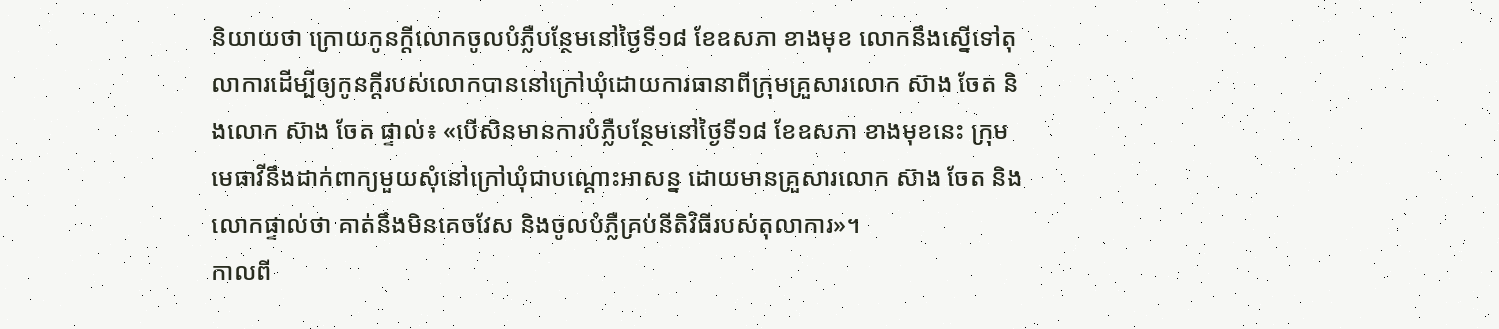និយាយថា ក្រោយកូនក្ដីលោកចូលបំភ្លឺបន្ថែមនៅថ្ងៃទី១៨ ខែឧសភា ខាងមុខ លោកនឹងស្នើទៅតុលាការដើម្បីឲ្យកូនក្តីរបស់លោកបាននៅក្រៅឃុំដោយការធានាពីក្រុមគ្រួសារលោក ស៊ាង ចែត និងលោក ស៊ាង ចែត ផ្ទាល់៖ «បើសិនមានការបំភ្លឺបន្ថែមនៅថ្ងៃទី១៨ ខែឧសភា ខាងមុខនេះ ក្រុមមេធាវីនឹងដាក់ពាក្យមួយសុំនៅក្រៅឃុំជាបណ្ដោះអាសន្ន ដោយមានគ្រួសារលោក ស៊ាង ចែត និងលោកផ្ទាល់ថា គាត់នឹងមិនគេចវែស និងចូលបំភ្លឺគ្រប់នីតិវិធីរបស់តុលាការ»។
កាលពី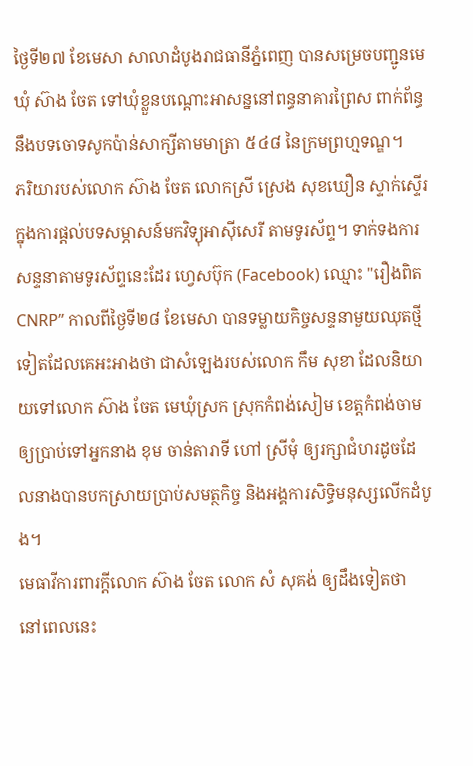ថ្ងៃទី២៧ ខែមេសា សាលាដំបូងរាជធានីភ្នំពេញ បានសម្រេចបញ្ជូនមេឃុំ ស៊ាង ចែត ទៅឃុំខ្លួនបណ្ដោះអាសន្ននៅពន្ធនាគារព្រៃស ពាក់ព័ន្ធនឹងបទចោទសូកប៉ាន់សាក្សីតាមមាត្រា ៥៤៨ នៃក្រមព្រហ្មទណ្ឌ។
ភរិយារបស់លោក ស៊ាង ចែត លោកស្រី ស្រេង សុខឃឿន ស្ទាក់ស្ទើរក្នុងការផ្តល់បទសម្ភាសន៍មកវិទ្យុអាស៊ីសេរី តាមទូរស័ព្ទ។ ទាក់ទងការសន្ទនាតាមទូរស័ព្ទនេះដែរ ហ្វេសប៊ុក (Facebook) ឈ្មោះ "រឿងពិត CNRP” កាលពីថ្ងៃទី២៨ ខែមេសា បានទម្លាយកិច្ចសន្ទនាមួយឈុតថ្មីទៀតដែលគេអះអាងថា ជាសំឡេងរបស់លោក កឹម សុខា ដែលនិយាយទៅលោក ស៊ាង ចែត មេឃុំស្រក ស្រុកកំពង់សៀម ខេត្តកំពង់ចាម ឲ្យប្រាប់ទៅអ្នកនាង ខុម ចាន់តារាទី ហៅ ស្រីមុំ ឲ្យរក្សាជំហរដូចដែលនាងបានបកស្រាយប្រាប់សមត្ថកិច្ច និងអង្គការសិទ្ធិមនុស្សលើកដំបូង។
មេធាវីការពារក្តីលោក ស៊ាង ចែត លោក សំ សុគង់ ឲ្យដឹងទៀតថា នៅពេលនេះ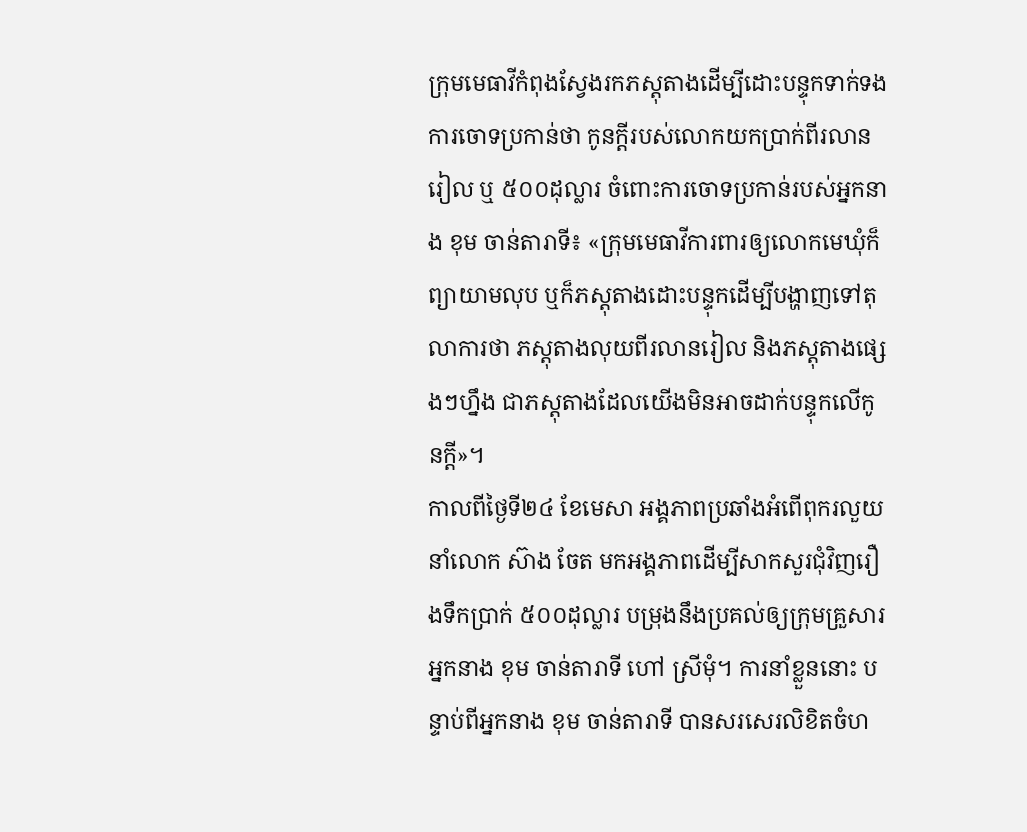ក្រុមមេធាវីកំពុងស្វែងរកភស្តុតាងដើម្បីដោះបន្ទុកទាក់ទងការចោទប្រកាន់ថា កូនក្ដីរបស់លោកយកប្រាក់ពីរលានរៀល ឬ ៥០០ដុល្លារ ចំពោះការចោទប្រកាន់របស់អ្នកនាង ខុម ចាន់តារាទី៖ «ក្រុមមេធាវីការពារឲ្យលោកមេឃុំក៏ព្យាយាមលុប ឬក៏ភស្តុតាងដោះបន្ទុកដើម្បីបង្ហាញទៅតុលាការថា ភស្តុតាងលុយពីរលានរៀល និងភស្តុតាងផ្សេងៗហ្នឹង ជាភស្តុតាងដែលយើងមិនអាចដាក់បន្ទុកលើកូនក្ដី»។
កាលពីថ្ងៃទី២៤ ខែមេសា អង្គភាពប្រឆាំងអំពើពុករលួយនាំលោក ស៊ាង ចែត មកអង្គភាពដើម្បីសាកសួរជុំវិញរឿងទឹកប្រាក់ ៥០០ដុល្លារ បម្រុងនឹងប្រគល់ឲ្យក្រុមគ្រួសារអ្នកនាង ខុម ចាន់តារាទី ហៅ ស្រីមុំ។ ការនាំខ្លួននោះ បន្ទាប់ពីអ្នកនាង ខុម ចាន់តារាទី បានសរសេរលិខិតចំហ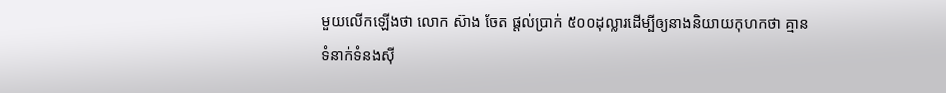មួយលើកឡើងថា លោក ស៊ាង ចែត ផ្ដល់ប្រាក់ ៥០០ដុល្លារដើម្បីឲ្យនាងនិយាយកុហកថា គ្មានទំនាក់ទំនងស៊ី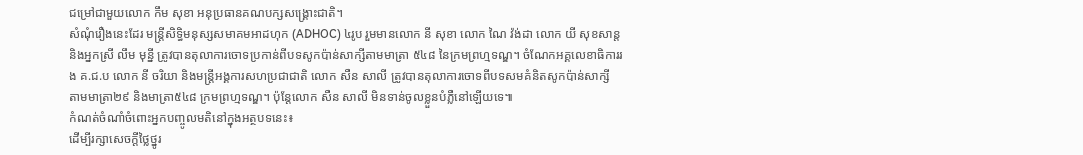ជម្រៅជាមួយលោក កឹម សុខា អនុប្រធានគណបក្សសង្គ្រោះជាតិ។
សំណុំរឿងនេះដែរ មន្ត្រីសិទ្ធិមនុស្សសមាគមអាដហុក (ADHOC) ៤រូប រួមមានលោក នី សុខា លោក ណៃ វ៉ង់ដា លោក យី សុខសាន្ត និងអ្នកស្រី លឹម មុន្នី ត្រូវបានតុលាការចោទប្រកាន់ពីបទសូកប៉ាន់សាក្សីតាមមាត្រា ៥៤៨ នៃក្រមព្រហ្មទណ្ឌ។ ចំណែកអគ្គលេខាធិការរង គ.ជ.ប លោក នី ចរិយា និងមន្ត្រីអង្គការសហប្រជាជាតិ លោក សឺន សាលី ត្រូវបានតុលាការចោទពីបទសមគំនិតសូកប៉ាន់សាក្សី តាមមាត្រា២៩ និងមាត្រា៥៤៨ ក្រមព្រហ្មទណ្ឌ។ ប៉ុន្តែលោក សឺន សាលី មិនទាន់ចូលខ្លួនបំភ្លឺនៅឡើយទេ៕
កំណត់ចំណាំចំពោះអ្នកបញ្ចូលមតិនៅក្នុងអត្ថបទនេះ៖
ដើម្បីរក្សាសេចក្ដីថ្លៃថ្នូរ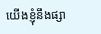យើងខ្ញុំនឹងផ្សា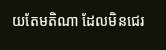យតែមតិណា ដែលមិនជេរ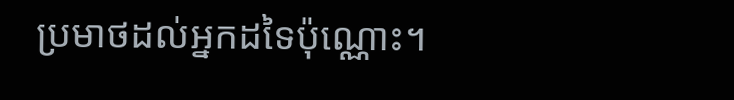ប្រមាថដល់អ្នកដទៃប៉ុណ្ណោះ។